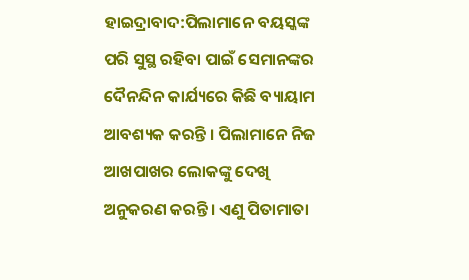ହାଇଦ୍ରାବାଦ:ପିଲାମାନେ ବୟସ୍କଙ୍କ ପରି ସୁସ୍ଥ ରହିବା ପାଇଁ ସେମାନଙ୍କର ଦୈନନ୍ଦିନ କାର୍ଯ୍ୟରେ କିଛି ବ୍ୟାୟାମ ଆବଶ୍ୟକ କରନ୍ତି । ପିଲାମାନେ ନିଜ ଆଖପାଖର ଲୋକଙ୍କୁ ଦେଖି ଅନୁକରଣ କରନ୍ତି । ଏଣୁ ପିତାମାତା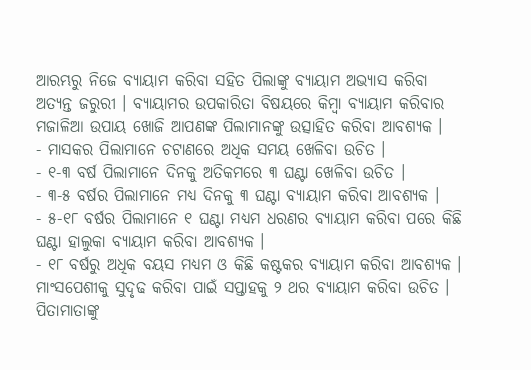ଆରମ୍ଭରୁ ନିଜେ ବ୍ୟାୟାମ କରିବା ସହିତ ପିଲାଙ୍କୁ ବ୍ୟାୟାମ ଅଭ୍ୟାସ କରିବା ଅତ୍ୟନ୍ତ ଜରୁରୀ । ବ୍ୟାୟାମର ଉପକାରିତା ବିଷୟରେ କିମ୍ବା ବ୍ୟାୟାମ କରିବାର ମଜାଳିଆ ଉପାୟ ଖୋଜି ଆପଣଙ୍କ ପିଲାମାନଙ୍କୁ ଉତ୍ସାହିତ କରିବା ଆବଶ୍ୟକ ।
- ମାସକର ପିଲାମାନେ ଚଟାଣରେ ଅଧିକ ସମୟ ଖେଳିବା ଉଚିତ ।
- ୧-୩ ବର୍ଷ ପିଲାମାନେ ଦିନକୁ ଅତିକମରେ ୩ ଘଣ୍ଟା ଖେଳିବା ଉଚିତ ।
- ୩-୫ ବର୍ଷର ପିଲାମାନେ ମଧ୍ୟ ଦିନକୁ ୩ ଘଣ୍ଟା ବ୍ୟାୟାମ କରିବା ଆବଶ୍ୟକ ।
- ୫-୧୮ ବର୍ଷର ପିଲାମାନେ ୧ ଘଣ୍ଟା ମଧ୍ୟମ ଧରଣର ବ୍ୟାୟାମ କରିବା ପରେ କିଛି ଘଣ୍ଟା ହାଲୁକା ବ୍ୟାୟାମ କରିବା ଆବଶ୍ୟକ ।
- ୧୮ ବର୍ଷରୁ ଅଧିକ ବୟସ ମଧ୍ୟମ ଓ କିଛି କଷ୍ଟକର ବ୍ୟାୟାମ କରିବା ଆବଶ୍ୟକ । ମାଂସପେଶୀକୁ ସୁଦୃଢ କରିବା ପାଇଁ ସପ୍ତାହକୁ ୨ ଥର ବ୍ୟାୟାମ କରିବା ଉଚିତ ।
ପିତାମାତାଙ୍କୁ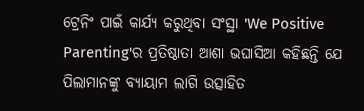ଟ୍ରେନିଂ ପାଇଁ କାର୍ଯ୍ୟ କରୁଥିବା ସଂସ୍ଥା 'We Positive Parenting'ର ପ୍ରତିଷ୍ଠାତା ଆଶା ଭଘାସିଆ କହିଛନ୍ତି ଯେ ପିଲାମାନଙ୍କୁ ବ୍ୟାୟାମ ଲାଗି ଉତ୍ସାହିତ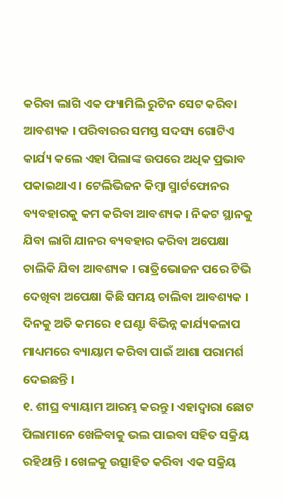କରିବା ଲାଗି ଏକ ଫ୍ୟାମିଲି ରୁଟିନ ସେଟ କରିବା ଆବଶ୍ୟକ । ପରିବାରର ସମସ୍ତ ସଦସ୍ୟ ଗୋଟିଏ କାର୍ଯ୍ୟ କଲେ ଏହା ପିଲାଙ୍କ ଉପରେ ଅଧିକ ପ୍ରଭାବ ପକାଇଥାଏ । ଟେଲିଭିଜନ କିମ୍ବା ସ୍ମାର୍ଟଫୋନର ବ୍ୟବହାରକୁ କମ କରିବା ଆବଶ୍ୟକ । ନିକଟ ସ୍ଥାନକୁ ଯିବା ଲାଗି ଯାନର ବ୍ୟବହାର କରିବା ଅପେକ୍ଷା ଚାଲିକି ଯିବା ଆବଶ୍ୟକ । ରାତ୍ରିଭୋଜନ ପରେ ଟିଭି ଦେଖିବା ଅପେକ୍ଷା କିଛି ସମୟ ଚାଲିବା ଆବଶ୍ୟକ । ଦିନକୁ ଅତି କମରେ ୧ ଘଣ୍ଟା ବିଭିନ୍ନ କାର୍ଯ୍ୟକଳାପ ମାଧ୍ୟମରେ ବ୍ୟାୟାମ କରିବା ପାଇଁ ଆଶା ପରାମର୍ଶ ଦେଇଛନ୍ତି ।
୧. ଶୀଘ୍ର ବ୍ୟାୟାମ ଆରମ୍ଭ କରନ୍ତୁ । ଏହାଦ୍ବାରା ଛୋଟ ପିଲାମାନେ ଖେଳିବାକୁ ଭଲ ପାଇବା ସହିତ ସକ୍ରିୟ ରହିଥାନ୍ତି । ଖେଳକୁ ଉତ୍ସାହିତ କରିବା ଏକ ସକ୍ରିୟ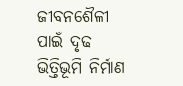ଜୀବନଶୈଳୀ ପାଇଁ ଦୃଢ ଭିତ୍ତିଭୂମି ନିର୍ମାଣ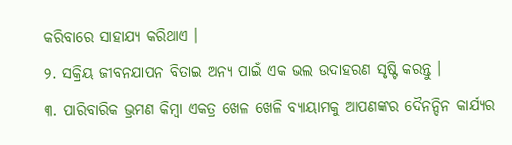କରିବାରେ ସାହାଯ୍ୟ କରିଥାଏ ।
୨. ସକ୍ରିୟ ଜୀବନଯାପନ ବିତାଇ ଅନ୍ୟ ପାଇଁ ଏକ ଭଲ ଉଦାହରଣ ସୃଷ୍ଟି କରନ୍ତୁ ।
୩. ପାରିବାରିକ ଭ୍ରମଣ କିମ୍ବା ଏକତ୍ର ଖେଳ ଖେଳି ବ୍ୟାୟାମକୁ ଆପଣଙ୍କର ଦୈନନ୍ଦିନ କାର୍ଯ୍ୟର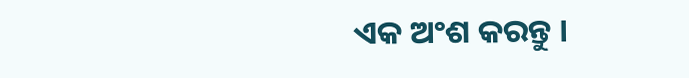ଏକ ଅଂଶ କରନ୍ତୁ ।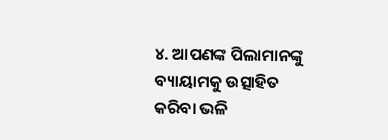୪. ଆପଣଙ୍କ ପିଲାମାନଙ୍କୁ ବ୍ୟାୟାମକୁ ଉତ୍ସାହିତ କରିବା ଭଳି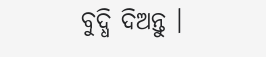ବୁଦ୍ଧି ଦିଅନ୍ତୁ ।